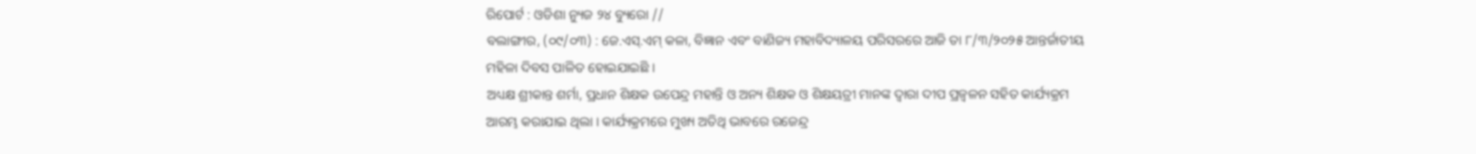ରିପୋର୍ଟ : ଓଡିଶା ନ୍ୟୁଜ ୨୪ ବ୍ୟୁରୋ //
ବଲାଙ୍ଗୀର, (୦୯/୦୩) : ଜେ.ଏସ୍.ଏମ୍ କଳା, ବିଜ୍ଞାନ ଏବଂ ବାଣିଜ୍ୟ ମହାବିଦ୍ୟାଳୟ ପରିସରରେ ଆଜି ତା ୮/୩/୨୦୨୫ ଆନ୍ତର୍ଜାତୀୟ ମହିଳା ଦିବସ ପାଳିତ ହୋଇଯାଇଛି ।
ଅଧ୍ୟକ୍ଷ ଶ୍ରୀକାନ୍ତ ଶର୍ମା, ପ୍ରଧାନ ଶିକ୍ଷକ ଉପେନ୍ଦ୍ର ମହାନ୍ତି ଓ ଅନ୍ୟ ଶିକ୍ଷକ ଓ ଶିକ୍ଷୟତ୍ରୀ ମାନଙ୍କ ଦ୍ବାରା ଦୀପ ପ୍ରଜ୍ବଳନ ସହିତ କାର୍ଯ୍ୟକ୍ରମ ଆରମ୍ଭ କରାଯାଇ ଥିଲା । କାର୍ଯ୍ୟକ୍ରମରେ ମୁଖ୍ୟ ଅତିଥି ଭାବରେ ରଜେନ୍ଦ୍ର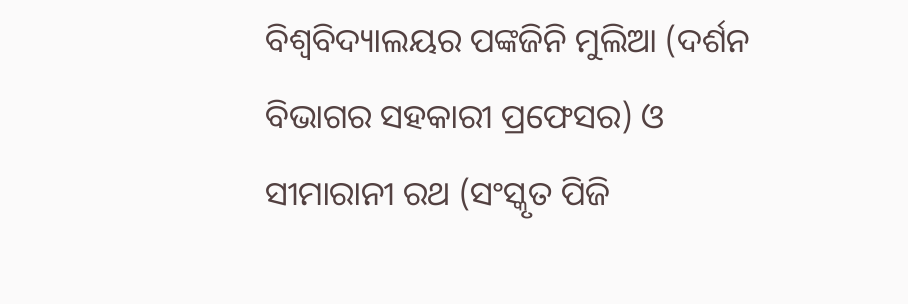ବିଶ୍ୱବିଦ୍ୟାଲୟର ପଙ୍କଜିନି ମୁଲିଆ (ଦର୍ଶନ ବିଭାଗର ସହକାରୀ ପ୍ରଫେସର) ଓ ସୀମାରାନୀ ରଥ (ସଂସ୍କୃତ ପିଜି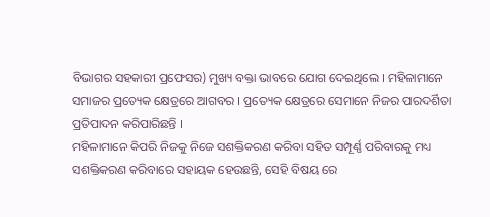ବିଭାଗର ସହକାରୀ ପ୍ରଫେସର) ମୁଖ୍ୟ ବକ୍ତା ଭାବରେ ଯୋଗ ଦେଇଥିଲେ । ମହିଳାମାନେ ସମାଜର ପ୍ରତ୍ୟେକ କ୍ଷେତ୍ରରେ ଆଗବର । ପ୍ରତ୍ୟେକ କ୍ଷେତ୍ରରେ ସେମାନେ ନିଜର ପାରଦର୍ଶିତା ପ୍ରତିପାଦନ କରିପାରିଛନ୍ତି ।
ମହିଳାମାନେ କିପରି ନିଜକୁ ନିଜେ ସଶକ୍ତିକରଣ କରିବା ସହିତ ସମ୍ପୂର୍ଣ୍ଣ ପରିବାରକୁ ମଧ୍ୟ ସଶକ୍ତିକରଣ କରିବାରେ ସହାୟକ ହେଉଛନ୍ତି, ସେହି ବିଷୟ ରେ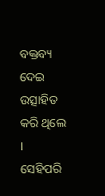ବକ୍ତବ୍ୟ ଦେଇ ଉତ୍ସାହିତ କରି ଥିଲେ । ସେହିପରି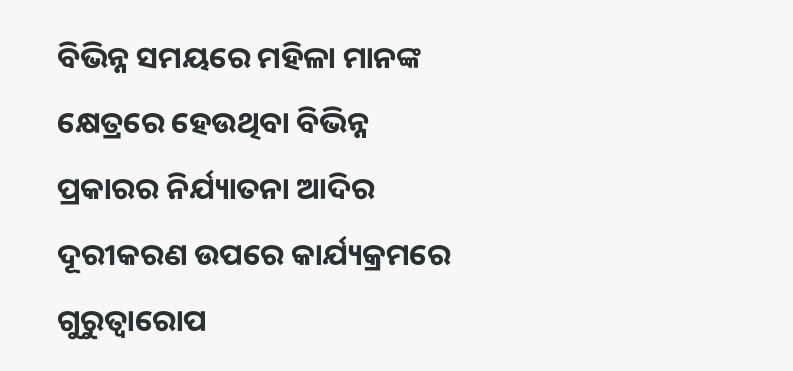ବିଭିନ୍ନ ସମୟରେ ମହିଳା ମାନଙ୍କ କ୍ଷେତ୍ରରେ ହେଉଥିବା ବିଭିନ୍ନ ପ୍ରକାରର ନିର୍ଯ୍ୟାତନା ଆଦିର ଦୂରୀକରଣ ଉପରେ କାର୍ଯ୍ୟକ୍ରମରେ ଗୁରୁତ୍ଵାରୋପ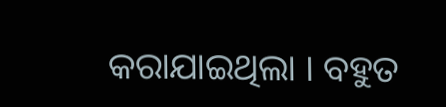କରାଯାଇଥିଲା । ବହୁତ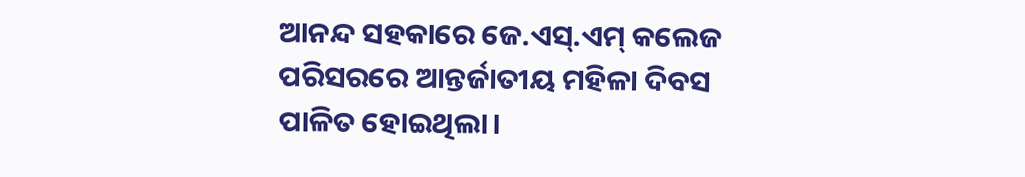ଆନନ୍ଦ ସହକାରେ ଜେ.ଏସ୍.ଏମ୍ କଲେଜ ପରିସରରେ ଆନ୍ତର୍ଜାତୀୟ ମହିଳା ଦିବସ ପାଳିତ ହୋଇଥିଲା।